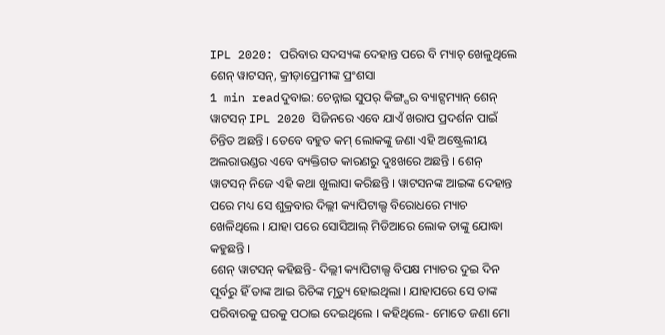IPL 2020: ପରିବାର ସଦସ୍ୟଙ୍କ ଦେହାନ୍ତ ପରେ ବି ମ୍ୟାଚ୍ ଖେଳୁଥିଲେ ଶେନ୍ ୱାଟସନ୍, କ୍ରୀଡ଼ାପ୍ରେମୀଙ୍କ ପ୍ରଂଶସା
1 min readଦୁବାଇ: ଚେନ୍ନାଇ ସୁପର୍ କିଙ୍ଗ୍ସର ବ୍ୟାଟ୍ସମ୍ୟାନ୍ ଶେନ୍ ୱାଟସନ୍ IPL 2020 ସିଜିନରେ ଏବେ ଯାଏଁ ଖରାପ ପ୍ରଦର୍ଶନ ପାଇଁ ଚିନ୍ତିତ ଅଛନ୍ତି । ତେବେ ବହୁତ କମ୍ ଲୋକଙ୍କୁ ଜଣା ଏହି ଅଷ୍ଟ୍ରେଲୀୟ ଅଲରାଉଣ୍ଡର ଏବେ ବ୍ୟକ୍ତିଗତ କାରଣରୁ ଦୁଃଖରେ ଅଛନ୍ତି । ଶେନ୍ ୱାଟସନ୍ ନିଜେ ଏହି କଥା ଖୁଲାସା କରିଛନ୍ତି । ୱାଟସନଙ୍କ ଆଇଙ୍କ ଦେହାନ୍ତ ପରେ ମଧ୍ୟ ସେ ଶୁକ୍ରବାର ଦିଲ୍ଲୀ କ୍ୟାପିଟାଲ୍ସ ବିରୋଧରେ ମ୍ୟାଚ ଖେଳିଥିଲେ । ଯାହା ପରେ ସୋସିଆଲ୍ ମିଡିଆରେ ଲୋକ ତାଙ୍କୁ ଯୋଦ୍ଧା କହୁଛନ୍ତି ।
ଶେନ୍ ୱାଟସନ୍ କହିଛନ୍ତି- ଦିଲ୍ଲୀ କ୍ୟାପିଟାଲ୍ସ ବିପକ୍ଷ ମ୍ୟାଚର ଦୁଇ ଦିନ ପୂର୍ବରୁ ହିଁ ତାଙ୍କ ଆଇ ରିଚିଙ୍କ ମୃତ୍ୟୁ ହୋଇଥିଲା । ଯାହାପରେ ସେ ତାଙ୍କ ପରିବାରକୁ ଘରକୁ ପଠାଇ ଦେଇଥିଲେ । କହିଥିଲେ- ମୋତେ ଜଣା ମୋ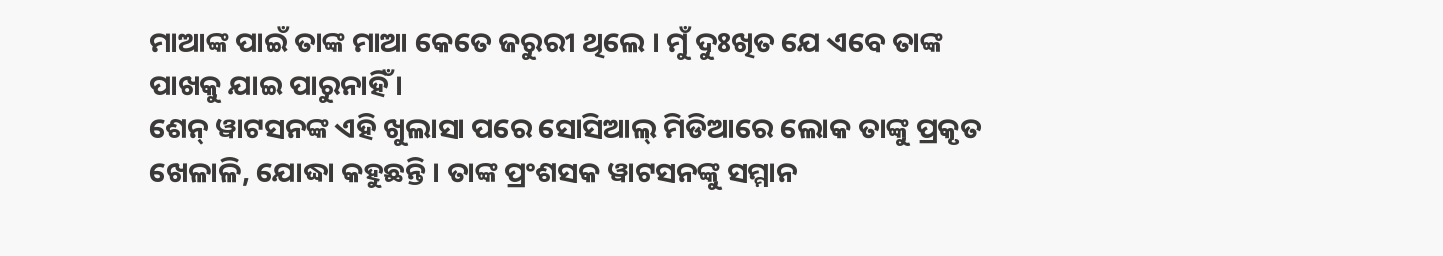ମାଆଙ୍କ ପାଇଁ ତାଙ୍କ ମାଆ କେତେ ଜରୁରୀ ଥିଲେ । ମୁଁ ଦୁଃଖିତ ଯେ ଏବେ ତାଙ୍କ ପାଖକୁ ଯାଇ ପାରୁନାହିଁ ।
ଶେନ୍ ୱାଟସନଙ୍କ ଏହି ଖୁଲାସା ପରେ ସୋସିଆଲ୍ ମିଡିଆରେ ଲୋକ ତାଙ୍କୁ ପ୍ରକୃତ ଖେଳାଳି, ଯୋଦ୍ଧା କହୁଛନ୍ତି । ତାଙ୍କ ପ୍ରଂଶସକ ୱାଟସନଙ୍କୁ ସମ୍ମାନ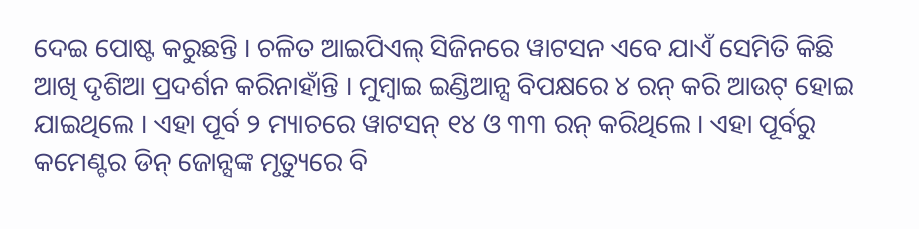ଦେଇ ପୋଷ୍ଟ କରୁଛନ୍ତି । ଚଳିତ ଆଇପିଏଲ୍ ସିଜିନରେ ୱାଟସନ ଏବେ ଯାଏଁ ସେମିତି କିଛି ଆଖି ଦୃଶିଆ ପ୍ରଦର୍ଶନ କରିନାହାଁନ୍ତି । ମୁମ୍ବାଇ ଇଣ୍ଡିଆନ୍ସ ବିପକ୍ଷରେ ୪ ରନ୍ କରି ଆଉଟ୍ ହୋଇ ଯାଇଥିଲେ । ଏହା ପୂର୍ବ ୨ ମ୍ୟାଚରେ ୱାଟସନ୍ ୧୪ ଓ ୩୩ ରନ୍ କରିଥିଲେ । ଏହା ପୂର୍ବରୁ କମେଣ୍ଟର ଡିନ୍ ଜୋନ୍ସଙ୍କ ମୃତ୍ୟୁରେ ବି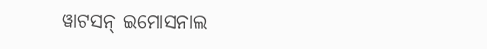ୱାଟସନ୍ ଇମୋସନାଲ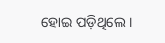ହୋଇ ପଡ଼ିଥିଲେ ।